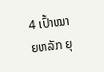4 ເປົ້າໝາຍຫລັກ ຍຸ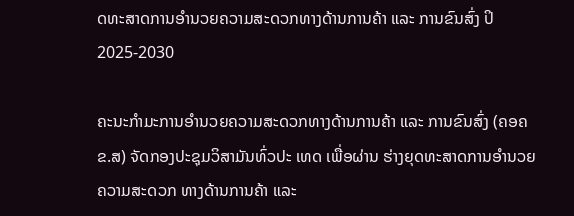ດທະສາດການອໍານວຍຄວາມສະດວກທາງດ້ານການຄ້າ ແລະ ການຂົນສົ່ງ ປິ2025-2030

ຄະນະກໍາມະການອໍານວຍຄວາມສະດວກທາງດ້ານການຄ້າ ແລະ ການຂົນສົ່ງ (ຄອຄຂ.ສ) ຈັດກອງປະຊຸມວິສາມັນທົ່ວປະ ເທດ ເພື່ອຜ່ານ ຮ່າງຍຸດທະສາດການອໍານວຍຄວາມສະດວກ ທາງດ້ານການຄ້າ ແລະ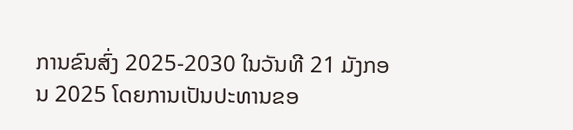ການຂົນສົ່ງ 2025-2030 ໃນວັນທີ 21 ມັງກອນ 2025 ໂດຍການເປັນປະທານຂອ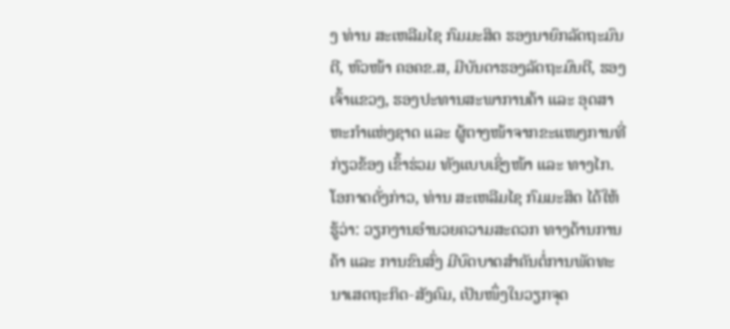ງ ທ່ານ ສະເຫລີມໄຊ ກົມມະສິດ ຮອງນາຍົກລັດຖະມົນຕີ, ຫົວໜ້າ ຄອຄຂ.ສ, ມີບັນດາຮອງລັດຖະມົນຕີ, ຮອງເຈົ້າແຂວງ, ຮອງປະທານສະພາການຄ້າ ແລະ ອຸດສາຫະກໍາແຫ່ງຊາດ ແລະ ຜູ້ຕາງໜ້າຈາກຂະແໜງການທີ່ກ່ຽວຂ້ອງ ເຂົ້າຮ່ວມ ທັງແບບເຊິ່ງໜ້າ ແລະ ທາງໄກ.
ໂອກາດດັ່ງກ່າວ, ທ່ານ ສະເຫລີມໄຊ ກົມມະສິດ ໄດ້ໃຫ້ຮູ້ວ່າ: ວຽກງານອໍານວຍຄວາມສະດວກ ທາງດ້ານການຄ້າ ແລະ ການຂົນສົ່ງ ມີບົດບາດສໍາຄັນຕໍ່ການພັດທະນາເສດຖະກິດ-ສັງຄົມ, ເປັນໜຶ່ງໃນວຽກຈຸດ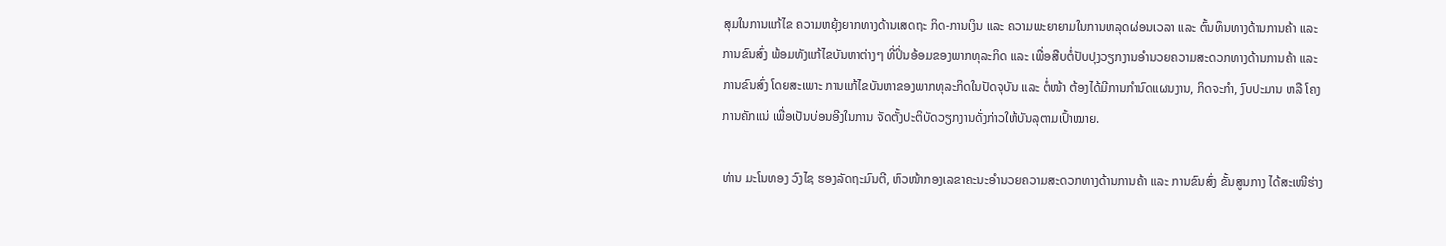ສຸມໃນການແກ້ໄຂ ຄວາມຫຍຸ້ງຍາກທາງດ້ານເສດຖະ ກິດ-ການເງິນ ແລະ ຄວາມພະຍາຍາມໃນການຫລຸດຜ່ອນເວລາ ແລະ ຕົ້ນທຶນທາງດ້ານການຄ້າ ແລະ ການຂົນສົ່ງ ພ້ອມທັງແກ້ໄຂບັນຫາຕ່າງໆ ທີ່ປິ່ນອ້ອມຂອງພາກທຸລະກິດ ແລະ ເພື່ອສືບຕໍ່ປັບປຸງວຽກງານອໍານວຍຄວາມສະດວກທາງດ້ານການຄ້າ ແລະ ການຂົນສົ່ງ ໂດຍສະເພາະ ການແກ້ໄຂບັນຫາຂອງພາກທຸລະກິດໃນປັດຈຸບັນ ແລະ ຕໍ່ໜ້າ ຕ້ອງໄດ້ມີການກໍານົດແຜນງານ, ກິດຈະກໍາ, ງົບປະມານ ຫລື ໂຄງການຄັກແນ່ ເພື່ອເປັນບ່ອນອີງໃນການ ຈັດຕັ້ງປະຕິບັດວຽກງານດັ່ງກ່າວໃຫ້ບັນລຸຕາມເປົ້າໝາຍ.

ທ່ານ ມະໂນທອງ ວົງໄຊ ຮອງລັດຖະມົນຕີ, ຫົວໜ້າກອງເລຂາຄະນະອໍານວຍຄວາມສະດວກທາງດ້ານການຄ້າ ແລະ ການຂົນສົ່ງ ຂັ້ນສູນກາງ ໄດ້ສະເໜີຮ່າງ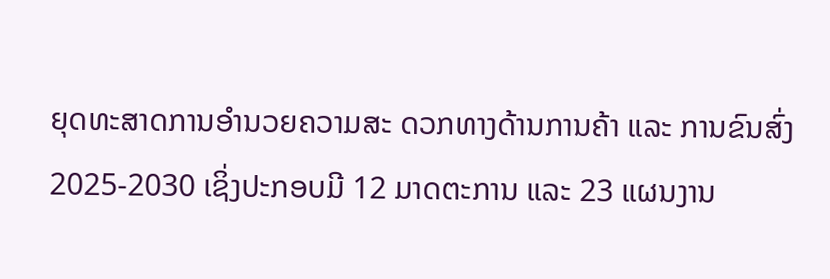ຍຸດທະສາດການອໍານວຍຄວາມສະ ດວກທາງດ້ານການຄ້າ ແລະ ການຂົນສົ່ງ 2025-2030 ເຊິ່ງປະກອບມີ 12 ມາດຕະການ ແລະ 23 ແຜນງານ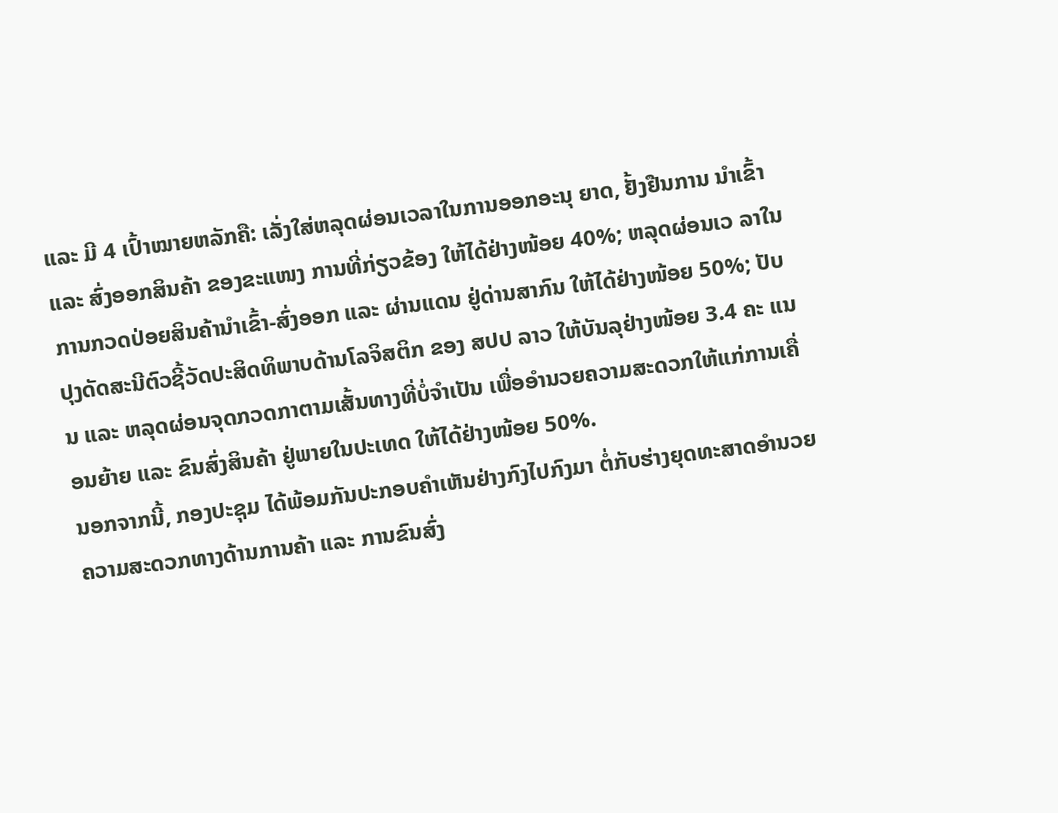ແລະ ມີ 4 ເປົ້າໝາຍຫລັກຄື: ເລັ່ງໃສ່ຫລຸດຜ່ອນເວລາໃນການອອກອະນຸ ຍາດ, ຢັ້ງຢືນການ ນໍາເຂົ້າ ແລະ ສົ່ງອອກສິນຄ້າ ຂອງຂະແໜງ ການທີ່ກ່ຽວຂ້ອງ ໃຫ້ໄດ້ຢ່າງໜ້ອຍ 40%; ຫລຸດຜ່ອນເວ ລາໃນການກວດປ່ອຍສິນຄ້ານໍາເຂົ້າ-ສົ່ງອອກ ແລະ ຜ່ານແດນ ຢູ່ດ່ານສາກົນ ໃຫ້ໄດ້ຢ່າງໜ້ອຍ 50%; ປັບປຸງດັດສະນີຕົວຊີ້ວັດປະສິດທິພາບດ້ານໂລຈິສຕິກ ຂອງ ສປປ ລາວ ໃຫ້ບັນລຸຢ່າງໜ້ອຍ 3.4 ຄະ ແນນ ແລະ ຫລຸດຜ່ອນຈຸດກວດກາຕາມເສັ້ນທາງທີ່ບໍ່ຈໍາເປັນ ເພື່ອອໍານວຍຄວາມສະດວກໃຫ້ແກ່ການເຄື່ອນຍ້າຍ ແລະ ຂົນສົ່ງສິນຄ້າ ຢູ່ພາຍໃນປະເທດ ໃຫ້ໄດ້ຢ່າງໜ້ອຍ 50%.
ນອກຈາກນີ້, ກອງປະຊຸມ ໄດ້ພ້ອມກັນປະກອບຄໍາເຫັນຢ່າງກົງໄປກົງມາ ຕໍ່ກັບຮ່າງຍຸດທະສາດອໍານວຍຄວາມສະດວກທາງດ້ານການຄ້າ ແລະ ການຂົນສົ່ງ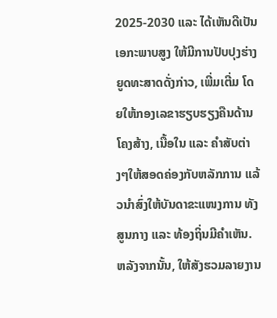2025-2030 ແລະ ໄດ້ເຫັນດີເປັນເອກະພາບສູງ ໃຫ້ມີການປັບປຸງຮ່າງຍູດທະສາດດັ່ງກ່າວ, ເພີ່ມເຕີ່ມ ໂດຍໃຫ້ກອງເລຂາຮຽບຮຽງຄືນດ້ານໂຄງສ້າງ, ເນື້ອໃນ ແລະ ຄໍາສັບຕ່າງໆໃຫ້ສອດຄ່ອງກັບຫລັກການ ແລ້ວນໍາສົ່ງໃຫ້ບັນດາຂະແໜງການ ທັງສູນກາງ ແລະ ທ້ອງຖິ່ນມີຄໍາເຫັນ.
ຫລັງຈາກນັ້ນ, ໃຫ້ສັງຮວມລາຍງານ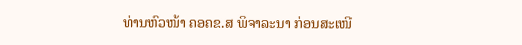ທ່ານຫົວໜ້າ ຄອຄຂ.ສ ພິຈາລະນາ ກ່ອນສະເໜີ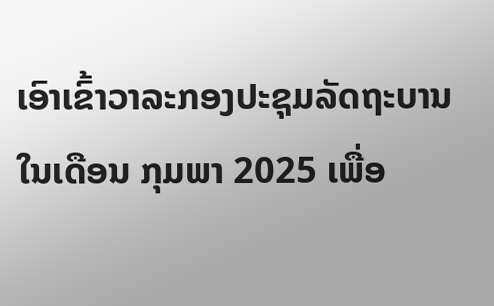ເອົາເຂົ້າວາລະກອງປະຊຸມລັດຖະບານ ໃນເດືອນ ກຸມພາ 2025 ເພື່ອ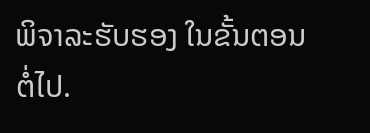ພິຈາລະຮັບຮອງ ໃນຂັ້ນຕອນຕໍ່ໄປ.